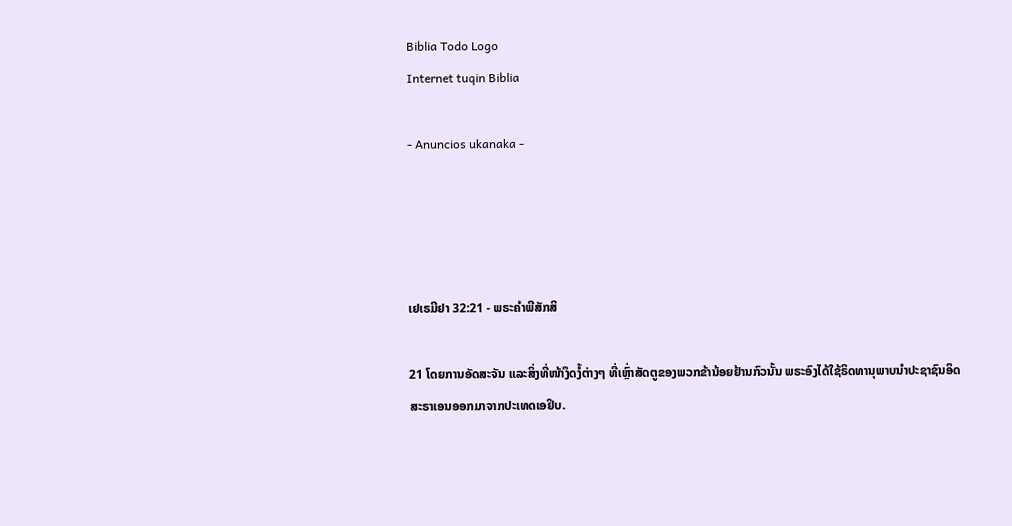Biblia Todo Logo
Internet tuqin Biblia

- Anuncios ukanaka -




ເຢເຣມີຢາ 32:21 - ພຣະຄຳພີສັກສິ

21 ໂດຍການອັດສະຈັນ ແລະສິ່ງທີ່ໜ້າງຶດງໍ້ຕ່າງໆ ທີ່ເຫຼົ່າສັດຕູຂອງພວກຂ້ານ້ອຍຢ້ານກົວນັ້ນ ພຣະອົງໄດ້ໃຊ້ຣິດທານຸພາບນຳປະຊາຊົນອິດສະຣາເອນອອກມາຈາກປະເທດເອຢິບ.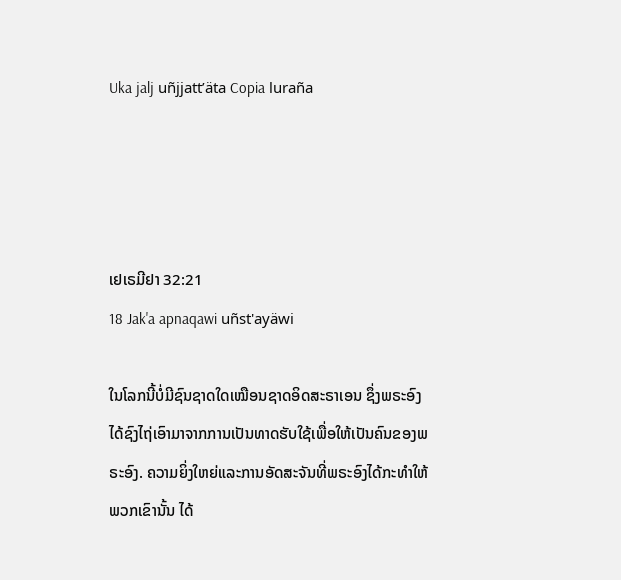Uka jalj uñjjattʼäta Copia luraña




ເຢເຣມີຢາ 32:21
18 Jak'a apnaqawi uñst'ayäwi

ໃນໂລກນີ້ບໍ່ມີຊົນຊາດໃດເໝືອນຊາດອິດສະຣາເອນ ຊຶ່ງພຣະອົງໄດ້ຊົງໄຖ່ເອົາມາຈາກການເປັນທາດຮັບໃຊ້ເພື່ອໃຫ້ເປັນຄົນຂອງພຣະອົງ. ຄວາມຍິ່ງໃຫຍ່ແລະການອັດສະຈັນທີ່ພຣະອົງໄດ້ກະທຳໃຫ້ພວກເຂົານັ້ນ ໄດ້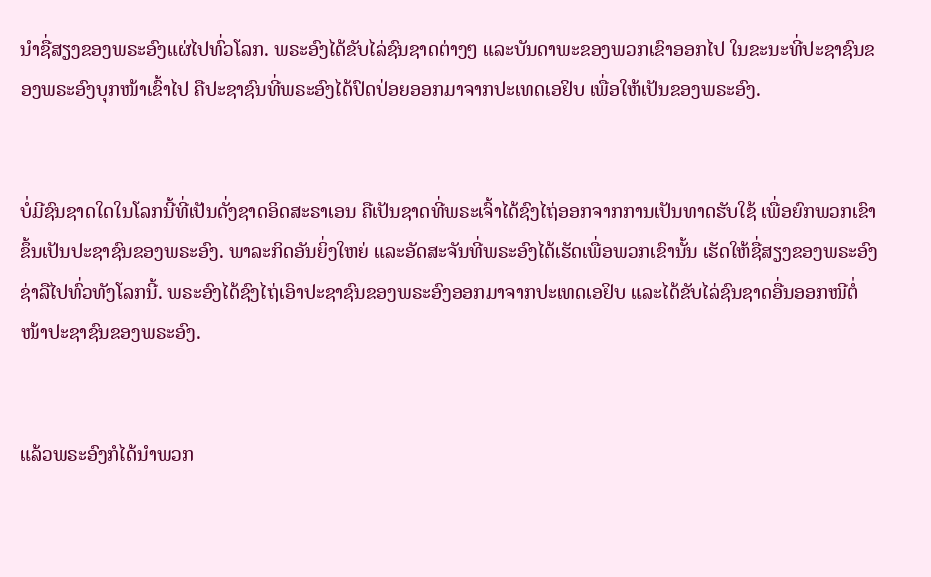ນຳຊື່ສຽງຂອງພຣະອົງແຜ່ໄປທົ່ວໂລກ. ພຣະອົງໄດ້ຂັບໄລ່ຊົນຊາດຕ່າງໆ ແລະບັນດາພະຂອງພວກເຂົາອອກໄປ ໃນຂະນະທີ່ປະຊາຊົນຂອງພຣະອົງບຸກໜ້າເຂົ້າໄປ ຄືປະຊາຊົນທີ່ພຣະອົງໄດ້ປົດປ່ອຍອອກມາຈາກປະເທດເອຢິບ ເພື່ອໃຫ້ເປັນຂອງພຣະອົງ.


ບໍ່ມີຊົນຊາດໃດໃນໂລກນີ້ທີ່ເປັນດັ່ງຊາດອິດສະຣາເອນ ຄືເປັນຊາດທີ່ພຣະເຈົ້າໄດ້ຊົງໄຖ່ອອກຈາກການເປັນທາດຮັບໃຊ້ ເພື່ອຍົກພວກເຂົາຂຶ້ນເປັນປະຊາຊົນຂອງພຣະອົງ. ພາລະກິດອັນຍິ່ງໃຫຍ່ ແລະອັດສະຈັນທີ່ພຣະອົງໄດ້ເຮັດເພື່ອພວກເຂົານັ້ນ ເຮັດໃຫ້ຊື່ສຽງຂອງພຣະອົງຊ່າລືໄປທົ່ວທັງໂລກນີ້. ພຣະອົງໄດ້ຊົງໄຖ່ເອົາປະຊາຊົນຂອງພຣະອົງອອກມາຈາກປະເທດເອຢິບ ແລະໄດ້ຂັບໄລ່ຊົນຊາດອື່ນອອກໜີຕໍ່ໜ້າປະຊາຊົນຂອງພຣະອົງ.


ແລ້ວພຣະອົງກໍໄດ້ນຳພວກ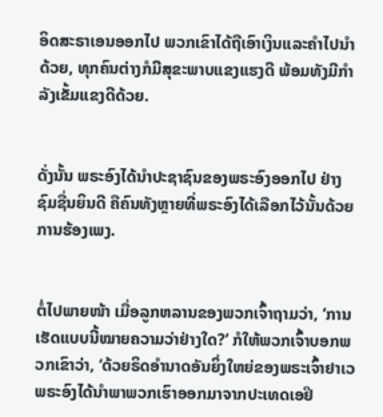ອິດສະຣາເອນອອກໄປ ພວກເຂົາໄດ້ຖືເອົາເງິນແລະຄຳໄປນຳດ້ວຍ, ທຸກຄົນຕ່າງກໍມີສຸຂະພາບແຂງແຮງດີ ພ້ອມທັງມີກຳລັງເຂັ້ມແຂງດີດ້ວຍ.


ດັ່ງນັ້ນ ພຣະອົງໄດ້ນຳປະຊາຊົນຂອງພຣະອົງອອກໄປ ຢ່າງຊົມຊື່ນຍິນດີ ຄືຄົນທັງຫຼາຍທີ່ພຣະອົງໄດ້ເລືອກໄວ້ນັ້ນດ້ວຍການຮ້ອງເພງ.


ຕໍ່ໄປພາຍໜ້າ ເມື່ອລູກຫລານຂອງພວກເຈົ້າຖາມວ່າ, ‘ການເຮັດແບບນີ້ໝາຍຄວາມວ່າຢ່າງໃດ?’ ກໍໃຫ້ພວກເຈົ້າບອກພວກເຂົາວ່າ, ‘ດ້ວຍຣິດອຳນາດອັນຍິ່ງໃຫຍ່ຂອງພຣະເຈົ້າຢາເວ ພຣະອົງໄດ້ນຳພາພວກເຮົາອອກມາຈາກປະເທດເອຢິ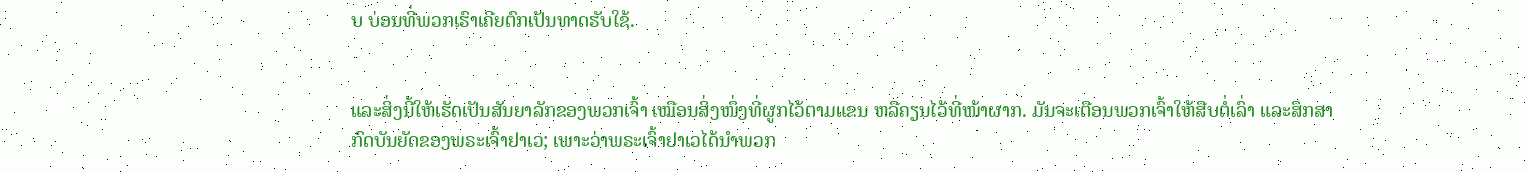ບ ບ່ອນທີ່ພວກເຮົາເຄີຍຕົກເປັນທາດຮັບໃຊ້.


ແລະສິ່ງນີ້ໃຫ້ເຮັດເປັນສັນຍາລັກຂອງພວກເຈົ້າ ເໝືອນສິ່ງໜຶ່ງທີ່ຜູກໄວ້ຕາມແຂນ ຫລືຄຽນໄວ້ທີ່ໜ້າຜາກ. ມັນຈະເຕືອນພວກເຈົ້າໃຫ້ສືບຕໍ່ເລົ່າ ແລະສຶກສາກົດບັນຍັດຂອງພຣະເຈົ້າຢາເວ; ເພາະວ່າພຣະເຈົ້າຢາເວໄດ້ນຳພວກ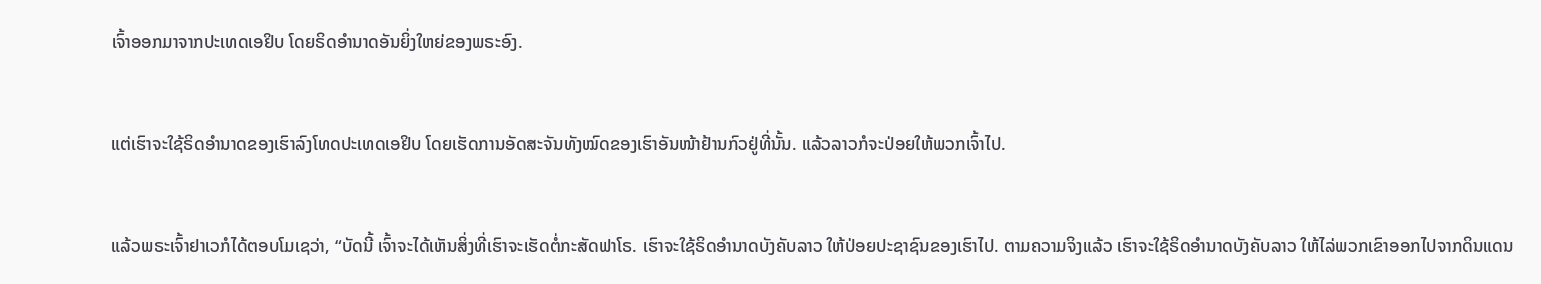ເຈົ້າອອກມາຈາກປະເທດເອຢິບ ໂດຍຣິດອຳນາດອັນຍິ່ງໃຫຍ່ຂອງພຣະອົງ.


ແຕ່ເຮົາຈະໃຊ້ຣິດອຳນາດຂອງເຮົາລົງໂທດປະເທດເອຢິບ ໂດຍເຮັດການອັດສະຈັນທັງໝົດຂອງເຮົາອັນໜ້າຢ້ານກົວຢູ່ທີ່ນັ້ນ. ແລ້ວລາວກໍຈະປ່ອຍໃຫ້ພວກເຈົ້າໄປ.


ແລ້ວພຣະເຈົ້າຢາເວກໍໄດ້ຕອບໂມເຊວ່າ, “ບັດນີ້ ເຈົ້າຈະໄດ້ເຫັນສິ່ງທີ່ເຮົາຈະເຮັດຕໍ່ກະສັດຟາໂຣ. ເຮົາຈະໃຊ້ຣິດອຳນາດບັງຄັບລາວ ໃຫ້ປ່ອຍປະຊາຊົນຂອງເຮົາໄປ. ຕາມຄວາມຈິງແລ້ວ ເຮົາຈະໃຊ້ຣິດອຳນາດບັງຄັບລາວ ໃຫ້ໄລ່ພວກເຂົາອອກໄປຈາກດິນແດນ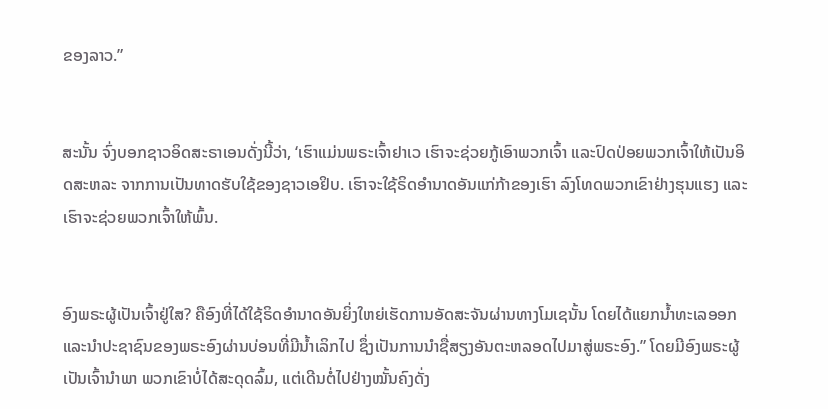ຂອງລາວ.”


ສະນັ້ນ ຈົ່ງບອກຊາວອິດສະຣາເອນດັ່ງນີ້ວ່າ, ‘ເຮົາແມ່ນພຣະເຈົ້າຢາເວ ເຮົາຈະຊ່ວຍກູ້ເອົາພວກເຈົ້າ ແລະປົດປ່ອຍພວກເຈົ້າໃຫ້ເປັນອິດສະຫລະ ຈາກການເປັນທາດຮັບໃຊ້ຂອງຊາວເອຢິບ. ເຮົາຈະໃຊ້ຣິດອຳນາດອັນແກ່ກ້າຂອງເຮົາ ລົງໂທດພວກເຂົາຢ່າງຮຸນແຮງ ແລະເຮົາຈະຊ່ວຍພວກເຈົ້າໃຫ້ພົ້ນ.


ອົງພຣະຜູ້ເປັນເຈົ້າຢູ່ໃສ? ຄືອົງທີ່ໄດ້ໃຊ້ຣິດອຳນາດອັນຍິ່ງໃຫຍ່ເຮັດການອັດສະຈັນຜ່ານທາງໂມເຊນັ້ນ ໂດຍໄດ້ແຍກນໍ້າທະເລອອກ ແລະນຳປະຊາຊົນຂອງພຣະອົງຜ່ານບ່ອນທີ່ມີນໍ້າເລິກໄປ ຊຶ່ງເປັນການນຳຊື່ສຽງອັນຕະຫລອດໄປມາສູ່ພຣະອົງ.” ໂດຍມີອົງພຣະຜູ້ເປັນເຈົ້ານຳພາ ພວກເຂົາບໍ່ໄດ້ສະດຸດລົ້ມ, ແຕ່ເດີນຕໍ່ໄປຢ່າງໝັ້ນຄົງດັ່ງ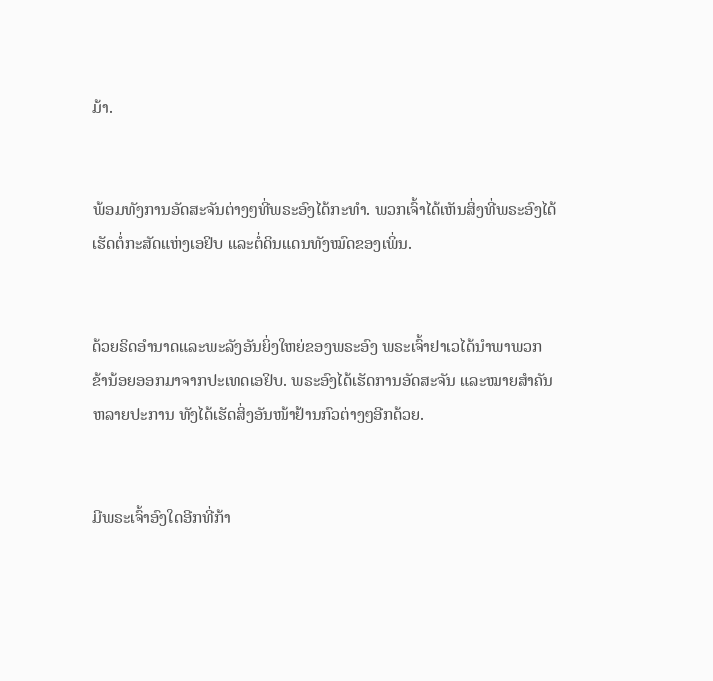ມ້າ.


ພ້ອມທັງການອັດສະຈັນຕ່າງໆທີ່ພຣະອົງໄດ້ກະທຳ. ພວກເຈົ້າໄດ້ເຫັນສິ່ງທີ່ພຣະອົງໄດ້ເຮັດຕໍ່ກະສັດແຫ່ງເອຢິບ ແລະຕໍ່ດິນແດນທັງໝົດຂອງເພິ່ນ.


ດ້ວຍຣິດອຳນາດແລະພະລັງອັນຍິ່ງໃຫຍ່ຂອງພຣະອົງ ພຣະເຈົ້າຢາເວໄດ້ນຳພາພວກຂ້ານ້ອຍອອກມາຈາກປະເທດເອຢິບ. ພຣະອົງໄດ້ເຮັດການອັດສະຈັນ ແລະໝາຍສຳຄັນຫລາຍປະການ ທັງໄດ້ເຮັດສິ່ງອັນໜ້າຢ້ານກົວຕ່າງໆອີກດ້ວຍ.


ມີພຣະເຈົ້າອົງໃດອີກທີ່ກ້າ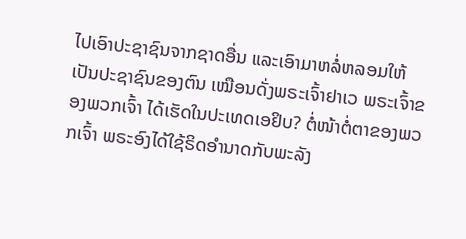ໄປເອົາປະຊາຊົນຈາກຊາດອື່ນ ແລະເອົາມາຫລໍ່ຫລອມໃຫ້ເປັນປະຊາຊົນຂອງຕົນ ເໝືອນດັ່ງພຣະເຈົ້າຢາເວ ພຣະເຈົ້າຂອງພວກເຈົ້າ ໄດ້ເຮັດໃນປະເທດເອຢິບ? ຕໍ່ໜ້າຕໍ່ຕາຂອງພວກເຈົ້າ ພຣະອົງໄດ້ໃຊ້ຣິດອຳນາດກັບພະລັງ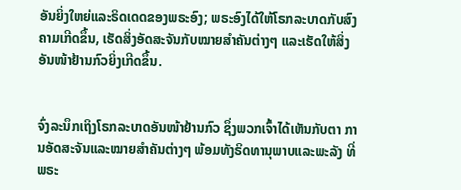ອັນຍິ່ງໃຫຍ່ແລະຣິດເດດຂອງພຣະອົງ; ພຣະອົງໄດ້ໃຫ້ໂຣກລະບາດກັບສົງຄາມເກີດຂຶ້ນ, ເຮັດສິ່ງອັດສະຈັນກັບໝາຍສຳຄັນຕ່າງໆ ແລະເຮັດໃຫ້ສິ່ງອັນໜ້າຢ້ານກົວຍິ່ງເກີດຂຶ້ນ.


ຈົ່ງລະນຶກເຖິງໂຣກລະບາດອັນໜ້າຢ້ານກົວ ຊຶ່ງພວກເຈົ້າໄດ້ເຫັນກັບຕາ ການອັດສະຈັນແລະໝາຍສຳຄັນຕ່າງໆ ພ້ອມທັງຣິດທານຸພາບແລະພະລັງ ທີ່ພຣະ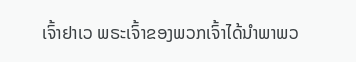ເຈົ້າຢາເວ ພຣະເຈົ້າຂອງພວກເຈົ້າໄດ້ນຳພາພວ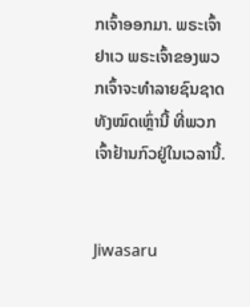ກເຈົ້າອອກມາ. ພຣະເຈົ້າຢາເວ ພຣະເຈົ້າຂອງພວກເຈົ້າຈະທຳລາຍຊົນຊາດທັງໝົດເຫຼົ່ານີ້ ທີ່ພວກເຈົ້າຢ້ານກົວຢູ່ໃນເວລານີ້.


Jiwasaru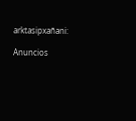arktasipxañani:

Anuncios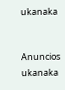ukanaka


Anuncios ukanaka